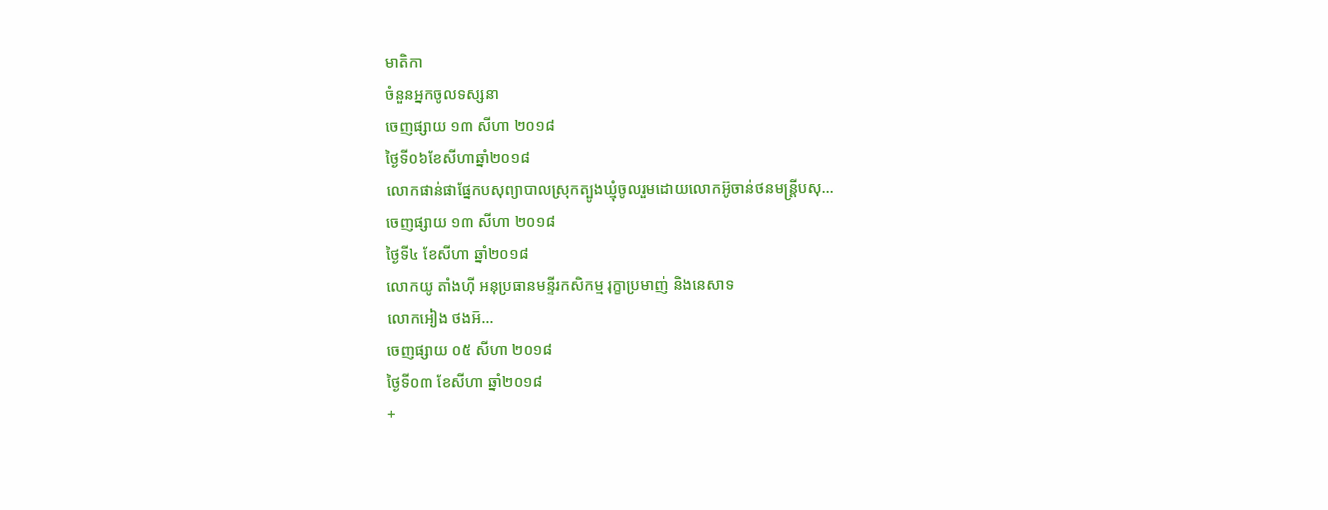មាតិកា
ចំនួនអ្នកចូលទស្សនា
ចេញផ្សាយ ១៣ សីហា ២០១៨
ថ្ងៃទី០៦ខែសីហាឆ្នាំ២០១៨
លោកផាន់ផាផ្នែកបសុព្យាបាលស្រុកត្បូងឃ្មុំចូលរួមដោយលោកអ៊ូចាន់ថនមន្ត្រីបសុ...
ចេញផ្សាយ ១៣ សីហា ២០១៨
ថ្ងៃទី៤ ខែសីហា ឆ្នាំ២០១៨
លោកយូ តាំងហុី អនុប្រធានមន្ទីរកសិកម្ម រុក្ខាប្រមាញ់ និងនេសាទ
លោកអៀង ថងអ៑...
ចេញផ្សាយ ០៥ សីហា ២០១៨
ថ្ងៃទី០៣ ខែសីហា ឆ្នាំ២០១៨
+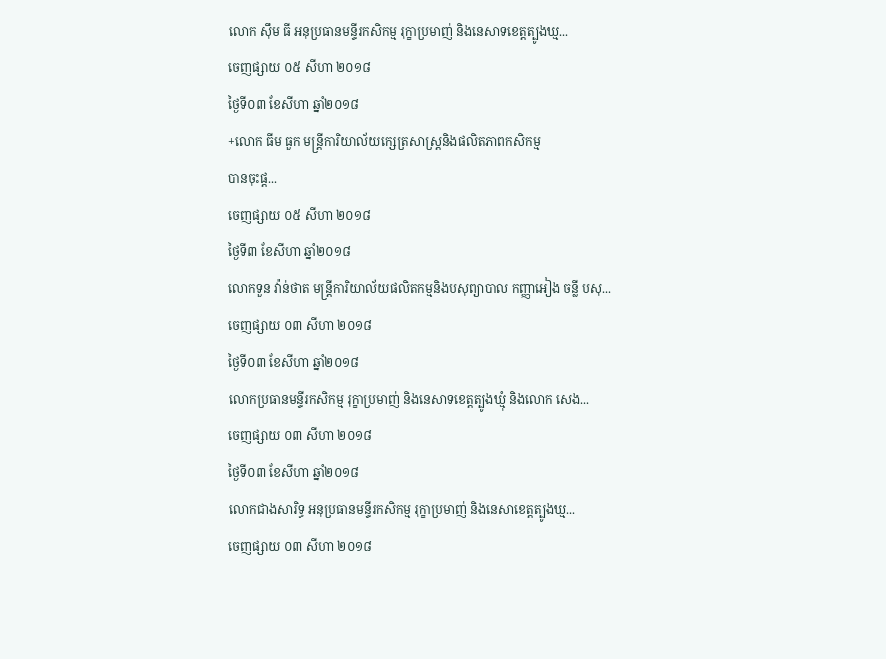លោក ស៊ឹម ធី អនុប្រធានមន្ទីរកសិកម្ម រុក្ខាប្រមាញ់ និងនេសាទខេត្តត្បូងឃ្ម...
ចេញផ្សាយ ០៥ សីហា ២០១៨
ថ្ងៃទី០៣ ខែសីហា ឆ្នាំ២០១៨
+លោក ធីម ធួក មន្រ្តីការិយាល័យក្សេត្រសាស្ត្រនិងផលិតភាពកសិកម្ម
បានចុះផ្ត...
ចេញផ្សាយ ០៥ សីហា ២០១៨
ថ្ងៃទី៣ ខែសីហា ឆ្នាំ២០១៨
លោកទួន វ៉ាន់ថាត មន្ត្រីការិយាល័យផលិតកម្មនិងបសុព្យាបាល កញ្ញាអៀង ចន្លី បសុ...
ចេញផ្សាយ ០៣ សីហា ២០១៨
ថ្ងៃទី០៣ ខែសីហា ឆ្នាំ២០១៨
លោកប្រធានមន្ទីរកសិកម្ម រុក្ខាប្រមាញ់ និងនេសាទខេត្តត្បូងឃ្មុំ និងលោក សេង...
ចេញផ្សាយ ០៣ សីហា ២០១៨
ថ្ងៃទី០៣ ខែសីហា ឆ្នាំ២០១៨
លោកជាងសារិទ្ធ អនុប្រធានមន្ទីរកសិកម្ម រុក្ខាប្រមាញ់ និងនេសាខេត្តត្បូងឃ្ម...
ចេញផ្សាយ ០៣ សីហា ២០១៨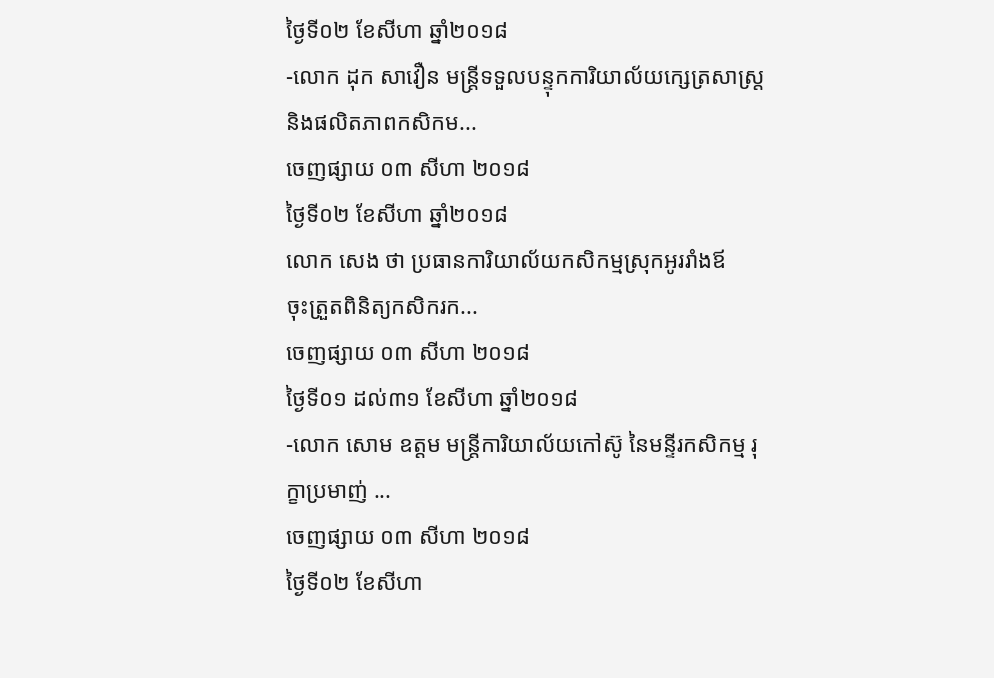ថ្ងៃទី០២ ខែសីហា ឆ្នាំ២០១៨
-លោក ដុក សាវឿន មន្ត្រីទទួលបន្ទុកការិយាល័យក្សេត្រសាស្ត្រ និងផលិតភាពកសិកម...
ចេញផ្សាយ ០៣ សីហា ២០១៨
ថ្ងៃទី០២ ខែសីហា ឆ្នាំ២០១៨
លោក សេង ថា ប្រធានការិយាល័យកសិកម្មស្រុកអូររាំងឪ
ចុះត្រួតពិនិត្យកសិករក...
ចេញផ្សាយ ០៣ សីហា ២០១៨
ថ្ងៃទី០១ ដល់៣១ ខែសីហា ឆ្នាំ២០១៨
-លោក សោម ឧត្តម មន្ត្រីការិយាល័យកៅស៊ូ នៃមន្ទីរកសិកម្ម រុក្ខាប្រមាញ់ ...
ចេញផ្សាយ ០៣ សីហា ២០១៨
ថ្ងៃទី០២ ខែសីហា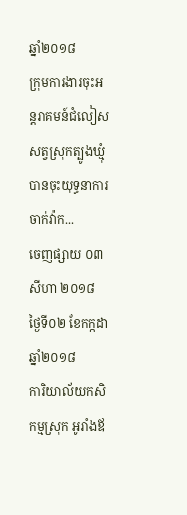ឆ្នាំ២០១៨
ក្រុមការងារចុះអន្តរាគមន៍ជំលៀសសត្វស្រុកត្បូងឃ្មុំ បានចុះយុទ្ធនាការចាក់វ៉ាក...
ចេញផ្សាយ ០៣ សីហា ២០១៨
ថ្ងៃទី០២ ខែកក្កដា ឆ្នាំ២០១៨
ការិយាល័យកសិកម្មស្រុក អូរាំងឪ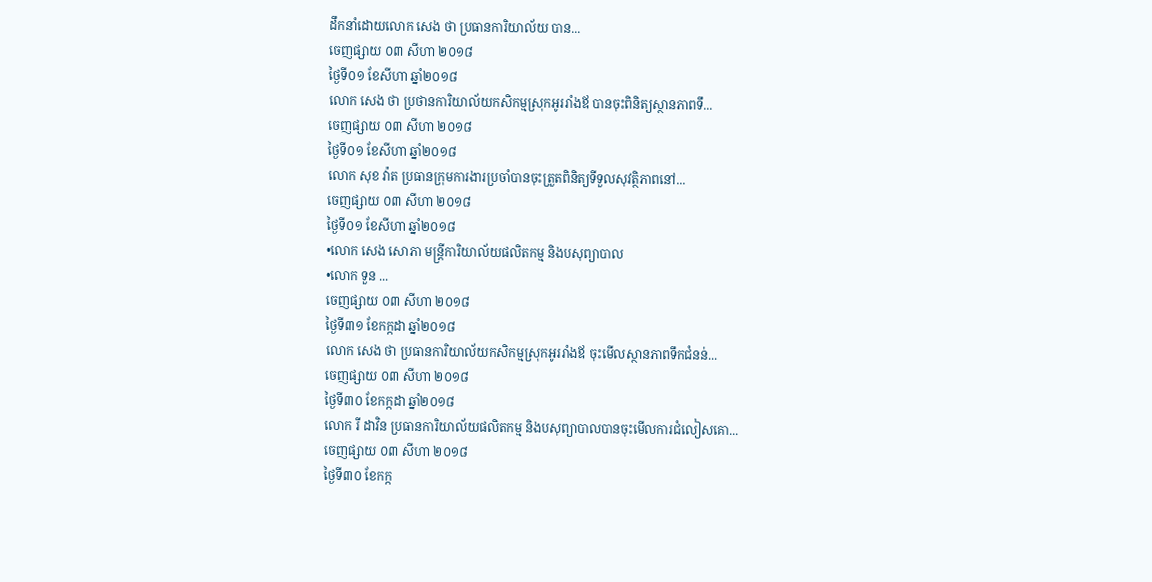ដឹកនាំដោយលោក សេង ថា ប្រធានការិយាល័យ បាន...
ចេញផ្សាយ ០៣ សីហា ២០១៨
ថ្ងៃទី០១ ខែសីហា ឆ្នាំ២០១៨
លោក សេង ថា ប្រថានការិយាល័យកសិកម្មស្រុកអូររាំងឪ បានចុះពិនិត្យស្ថានភាពទឹ...
ចេញផ្សាយ ០៣ សីហា ២០១៨
ថ្ងៃទី០១ ខែសីហា ឆ្នាំ២០១៨
លោក សុខ វ៉ាត ប្រធានក្រុមការងារប្រចាំបានចុះត្រួតពិនិត្យទីទួលសុវត្ថិភាពនៅ...
ចេញផ្សាយ ០៣ សីហា ២០១៨
ថ្ងៃទី០១ ខែសីហា ឆ្នាំ២០១៨
•លោក សេង សោភា មន្រ្តីការិយាល័យផលិតកម្ម និងបសុព្យាបាល
•លោក ទួន ...
ចេញផ្សាយ ០៣ សីហា ២០១៨
ថ្ងៃទី៣១ ខែកក្កដា ឆ្នាំ២០១៨
លោក សេង ថា ប្រធានការិយាល័យកសិកម្មស្រុកអូររាំងឪ ចុះមើលស្ថានភាពទឹកជំនន់...
ចេញផ្សាយ ០៣ សីហា ២០១៨
ថ្ងៃទី៣០ ខែកក្កដា ឆ្នាំ២០១៨
លោក រី ដាវិន ប្រធានការិយាល័យផលិតកម្ម និងបសុព្យាបាលបានចុះមើលការជំលៀសគោ...
ចេញផ្សាយ ០៣ សីហា ២០១៨
ថ្ងៃទី៣០ ខែកក្ក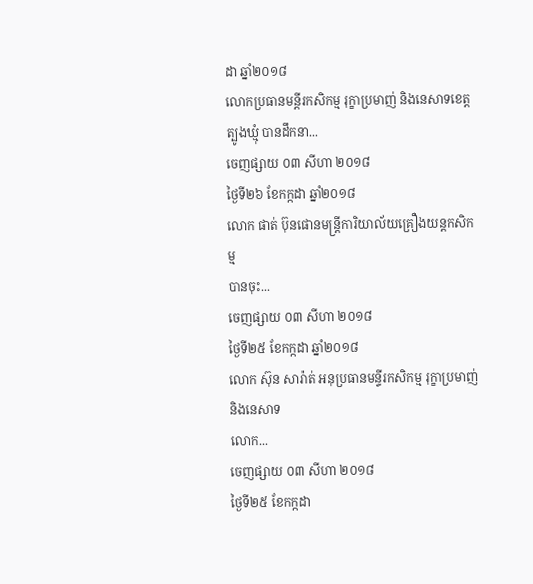ដា ឆ្នាំ២០១៨
លោកប្រធានមន្តីរកសិកម្ម រុក្ខាប្រមាញ់ និងនេសាទខេត្តត្បូងឃ្មុំ បានដឹកនា...
ចេញផ្សាយ ០៣ សីហា ២០១៨
ថ្ងៃទី២៦ ខែកក្កដា ឆ្នាំ២០១៨
លោក ផាត់ ប៊ុនផោនមន្ត្រីការិយាល័យគ្រឿងយន្តកសិកម្ម
បានចុះ...
ចេញផ្សាយ ០៣ សីហា ២០១៨
ថ្ងៃទី២៥ ខែកក្កដា ឆ្នាំ២០១៨
លោក ស៊ុន សារ៉ាត់ អនុប្រធានមន្ទីរកសិកម្ម រុក្ខាប្រមាញ់ និងនេសាទ
លោក...
ចេញផ្សាយ ០៣ សីហា ២០១៨
ថ្ងៃទី២៥ ខែកក្កដា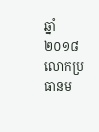ឆ្នាំ២០១៨
លោកប្រធានម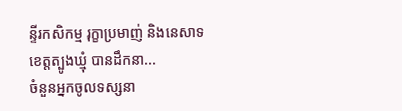ន្ទីរកសិកម្ម រុក្ខាប្រមាញ់ និងនេសាទខេត្តត្បូងឃ្មុំ បានដឹកនា...
ចំនួនអ្នកចូលទស្សនា